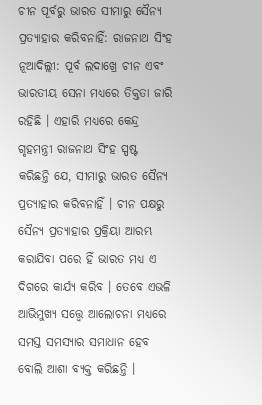ଚୀନ ପୂର୍ବରୁ ଭାରତ ସୀମାରୁ ସୈନ୍ୟ ପ୍ରତ୍ୟାହାର କରିବନାହିଁ: ରାଜନାଥ ସିଂହ
ନୂଆଦିଲ୍ଲୀ: ପୂର୍ବ ଲଦାଖ୍ରେ ଚୀନ ଏବଂ ଭାରତୀୟ ସେନା ମଧ୍ୟରେ ତିକ୍ତତା ଜାରି ରହିଛି । ଏହାରି ମଧ୍ୟରେ କେନ୍ଦ୍ର ଗୃହମନ୍ତ୍ରୀ ରାଜନାଥ ସିଂହ ସ୍ପଷ୍ଟ କରିଛନ୍ତି ଯେ, ସୀମାରୁ ଭାରତ ସୈନ୍ୟ ପ୍ରତ୍ୟାହାର କରିବନାହିଁ । ଚୀନ ପକ୍ଷରୁ ସୈନ୍ୟ ପ୍ରତ୍ୟାହାର ପ୍ରକ୍ରିୟା ଆରମ୍ଭ କରାଯିବା ପରେ ହିଁ ଭାରତ ମଧ୍ୟ ଏ ଦିଗରେ କାର୍ଯ୍ୟ କରିବ । ତେବେ ଏଭଳି ଆଭିମୁଖ୍ୟ ସତ୍ତ୍ୱେ ଆଲୋଚନା ମଧ୍ୟରେ ସମସ୍ତ ସମସ୍ୟାର ସମାଧାନ ହେବ ବୋଲି ଆଶା ବ୍ୟକ୍ତ କରିଛନ୍ତି ।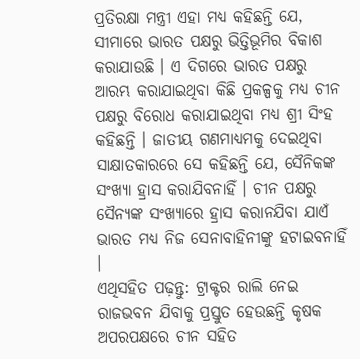ପ୍ରତିରକ୍ଷା ମନ୍ତ୍ରୀ ଏହା ମଧ୍ୟ କହିଛନ୍ତି ଯେ, ସୀମାରେ ଭାରତ ପକ୍ଷରୁ ଭିତ୍ତିଭୂମିର ବିକାଶ କରାଯାଉଛି । ଏ ଦିଗରେ ଭାରତ ପକ୍ଷରୁ ଆରମ୍ଭ କରାଯାଇଥିବା କିଛି ପ୍ରକଳ୍ପକୁ ମଧ୍ୟ ଚୀନ ପକ୍ଷରୁ ବିରୋଧ କରାଯାଇଥିବା ମଧ୍ୟ ଶ୍ରୀ ସିଂହ କହିଛନ୍ତି । ଜାତୀୟ ଗଣମାଧ୍ୟମକୁ ଦେଇଥିବା ସାକ୍ଷାତକାରରେ ସେ କହିଛନ୍ତି ଯେ, ସୈନିକଙ୍କ ସଂଖ୍ୟା ହ୍ରାସ କରାଯିବନାହିଁ । ଚୀନ ପକ୍ଷରୁ ସୈନ୍ୟଙ୍କ ସଂଖ୍ୟାରେ ହ୍ରାସ କରାନଯିବା ଯାଏଁ ଭାରତ ମଧ୍ୟ ନିଜ ସେନାବାହିନୀଙ୍କୁ ହଟାଇବନାହିଁ ।
ଏଥିସହିତ ପଢ଼ନ୍ତୁ: ଟ୍ରାକ୍ଟର ରାଲି ନେଇ ରାଜଭବନ ଯିବାକୁ ପ୍ରସ୍ତୁତ ହେଉଛନ୍ତି କୃଷକ
ଅପରପକ୍ଷରେ ଚୀନ ସହିତ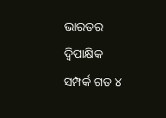ଭାରତର ଦ୍ୱିପାକ୍ଷିକ ସମ୍ପର୍କ ଗତ ୪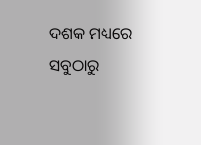ଦଶକ ମଧ୍ୟରେ ସବୁଠାରୁ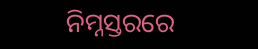ନିମ୍ନସ୍ତରରେ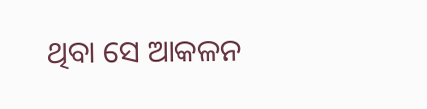ଥିବା ସେ ଆକଳନ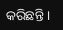କରିଛନ୍ତି ।